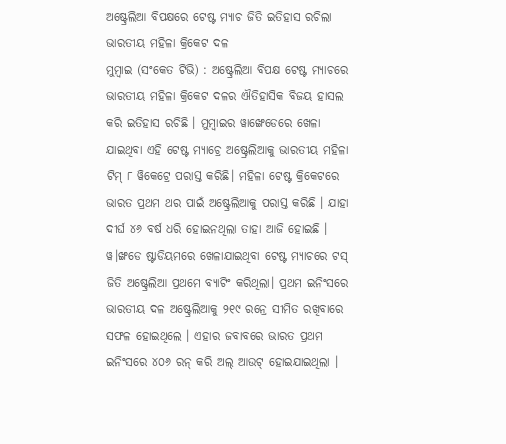ଅଷ୍ଟ୍ରେଲିଆ ବିପକ୍ଷରେ ଟେଷ୍ଟ ମ୍ୟାଚ ଜିତି ଇତିହାସ ରଚିଲା ଭାରତୀୟ ମହିଳା କ୍ରିକେଟ ଦଳ
ମୁମ୍ବାଇ (ସଂକେତ ଟିଭି) : ଅଷ୍ଟ୍ରେଲିଆ ବିପକ୍ଷ ଟେଷ୍ଟ ମ୍ୟାଚରେ ଭାରତୀୟ ମହିଳା କ୍ରିକେଟ ଦଳର ଐତିହାସିକ ବିଜୟ ହାସଲ କରି ଇତିହାସ ରଚିଛି । ମୁମ୍ବାଇର ୱାଙ୍ଖେଡେରେ ଖେଳା ଯାଇଥିବା ଏହି ଟେଷ୍ଟ ମ୍ୟାଚ୍ରେ ଅଷ୍ଟ୍ରେଲିଆକୁ ଭାରତୀୟ ମହିଳା ଟିମ୍ ୮ ୱିକେଟ୍ରେ ପରାସ୍ତ କରିଛି। ମହିଳା ଟେଷ୍ଟ କ୍ରିକେଟରେ ଭାରତ ପ୍ରଥମ ଥର ପାଇଁ ଅଷ୍ଟ୍ରେଲିଆକୁ ପରାସ୍ତ କରିଛି । ଯାହା ଦୀର୍ଘ ୪୬ ବର୍ଷ ଧରି ହୋଇନଥିଲା ତାହା ଆଜି ହୋଇଛି ।
ୱ।ଙ୍ଖଡେ ଷ୍ଟାଡିୟମରେ ଖେଳାଯାଇଥିବା ଟେଷ୍ଟ ମ୍ୟାଚରେ ଟସ୍ ଜିତି ଅଷ୍ଟ୍ରେଲିଆ ପ୍ରଥମେ ବ୍ୟାଟିଂ କରିଥିଲା। ପ୍ରଥମ ଇନିଂସରେ ଭାରତୀୟ ଦଳ ଅଷ୍ଟ୍ରେଲିଆକୁ ୨୧୯ ରନ୍ରେ ସୀମିତ ରଖିବାରେ ସଫଳ ହୋଇଥିଲେ । ଏହାର ଜବାବରେ ଭାରତ ପ୍ରଥମ ଇନିଂସରେ ୪୦୬ ରନ୍ କରି ଅଲ୍ ଆଉଟ୍ ହୋଇଯାଇଥିଲା ।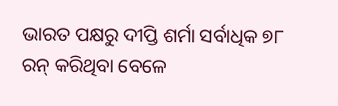ଭାରତ ପକ୍ଷରୁ ଦୀପ୍ତି ଶର୍ମା ସର୍ବାଧିକ ୭୮ ରନ୍ କରିଥିବା ବେଳେ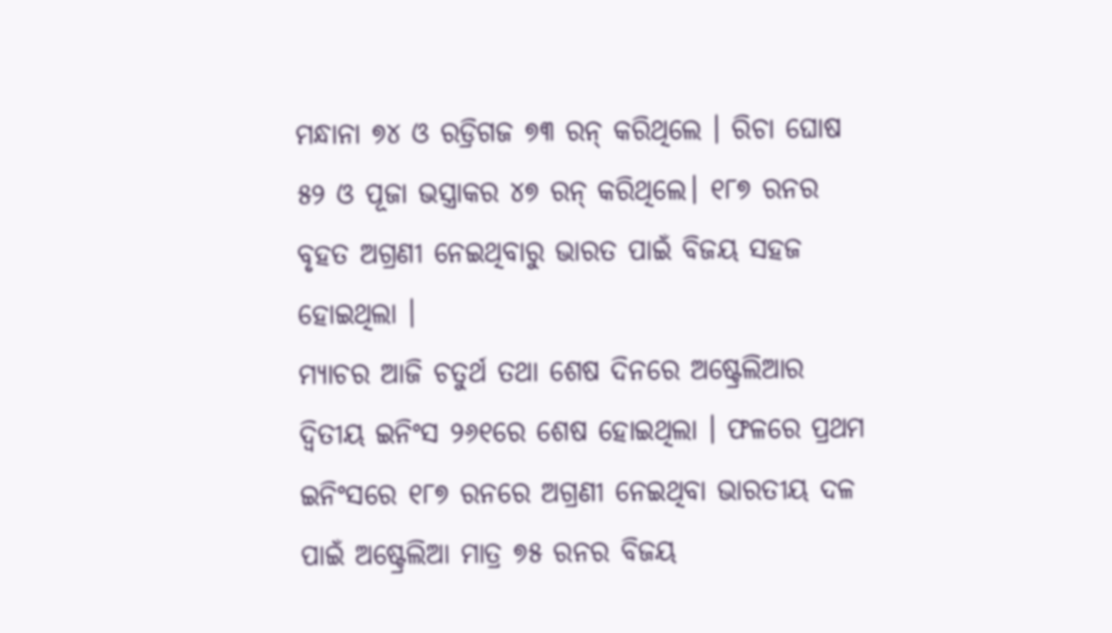ମନ୍ଧାନା ୭୪ ଓ ରଡ୍ରିଗଜ ୭୩ ରନ୍ କରିଥିଲେ । ରିଚା ଘୋଷ ୫୨ ଓ ପୂଜା ଭସ୍ତ୍ରାକର ୪୭ ରନ୍ କରିଥିଲେ। ୧୮୭ ରନର ବୃହତ ଅଗ୍ରଣୀ ନେଇଥିବାରୁ ଭାରତ ପାଇଁ ବିଜୟ ସହଜ ହୋଇଥିଲା ।
ମ୍ୟାଚର ଆଜି ଚତୁର୍ଥ ତଥା ଶେଷ ଦିନରେ ଅଷ୍ଟ୍ରେଲିଆର ଦ୍ୱିତୀୟ ଇନିଂସ ୨୬୧ରେ ଶେଷ ହୋଇଥିଲା । ଫଳରେ ପ୍ରଥମ ଇନିଂସରେ ୧୮୭ ରନରେ ଅଗ୍ରଣୀ ନେଇଥିବା ଭାରତୀୟ ଦଳ ପାଇଁ ଅଷ୍ଟ୍ରେଲିଆ ମାତ୍ର ୭୫ ରନର ବିଜୟ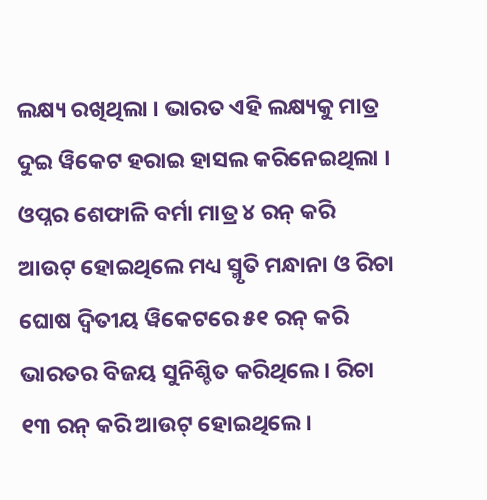ଲକ୍ଷ୍ୟ ରଖିଥିଲା । ଭାରତ ଏହି ଲକ୍ଷ୍ୟକୁ ମାତ୍ର ଦୁଇ ୱିକେଟ ହରାଇ ହାସଲ କରିନେଇଥିଲା । ଓପ୍ନର ଶେଫାଳି ବର୍ମା ମାତ୍ର ୪ ରନ୍ କରି ଆଉଟ୍ ହୋଇଥିଲେ ମଧ୍ୟ ସ୍ମୃତି ମନ୍ଧାନା ଓ ରିଚା ଘୋଷ ଦ୍ୱିତୀୟ ୱିକେଟରେ ୫୧ ରନ୍ କରି ଭାରତର ବିଜୟ ସୁନିଶ୍ଚିତ କରିଥିଲେ । ରିଚା ୧୩ ରନ୍ କରି ଆଉଟ୍ ହୋଇଥିଲେ।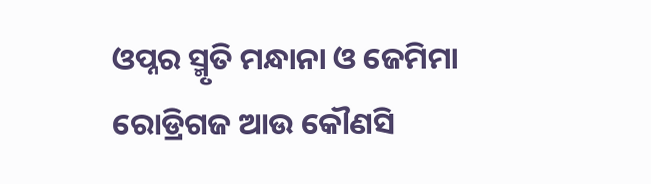ଓପ୍ନର ସ୍ମୃତି ମନ୍ଧାନା ଓ ଜେମିମା ରୋଡ୍ରିଗଜ ଆଉ କୌଣସି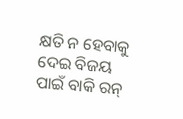କ୍ଷତି ନ ହେବାକୁ ଦେଇ ବିଜୟ ପାଇଁ ବାକି ରନ୍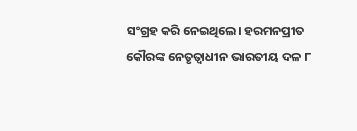ସଂଗ୍ରହ କରି ନେଇଥିଲେ। ହରମନପ୍ରୀତ କୌରଙ୍କ ନେତୃତ୍ଵାଧୀନ ଭାରତୀୟ ଦଳ ୮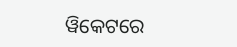ୱିକେଟରେ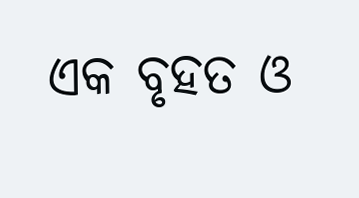ଏକ ବୃହତ ଓ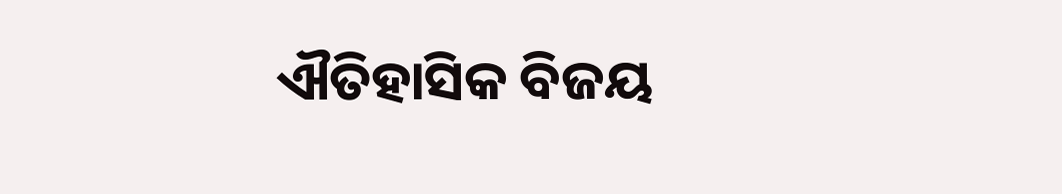ଐତିହାସିକ ବିଜୟ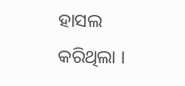ହାସଲ କରିଥିଲା ।